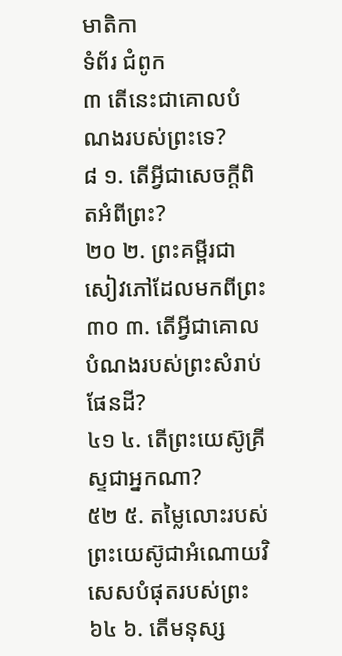មាតិកា
ទំព័រ ជំពូក
៣ តើនេះជាគោលបំណងរបស់ព្រះទេ?
៨ ១. តើអ្វីជាសេចក្ដីពិតអំពីព្រះ?
២០ ២. ព្រះគម្ពីរជាសៀវភៅដែលមកពីព្រះ
៣០ ៣. តើអ្វីជាគោលបំណងរបស់ព្រះសំរាប់ផែនដី?
៤១ ៤. តើព្រះយេស៊ូគ្រីស្ទជាអ្នកណា?
៥២ ៥. តម្លៃលោះរបស់ព្រះយេស៊ូជាអំណោយវិសេសបំផុតរបស់ព្រះ
៦៤ ៦. តើមនុស្ស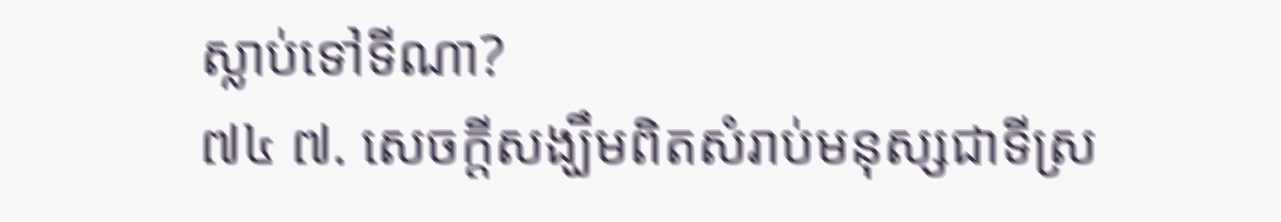ស្លាប់ទៅទីណា?
៧៤ ៧. សេចក្ដីសង្ឃឹមពិតសំរាប់មនុស្សជាទីស្រ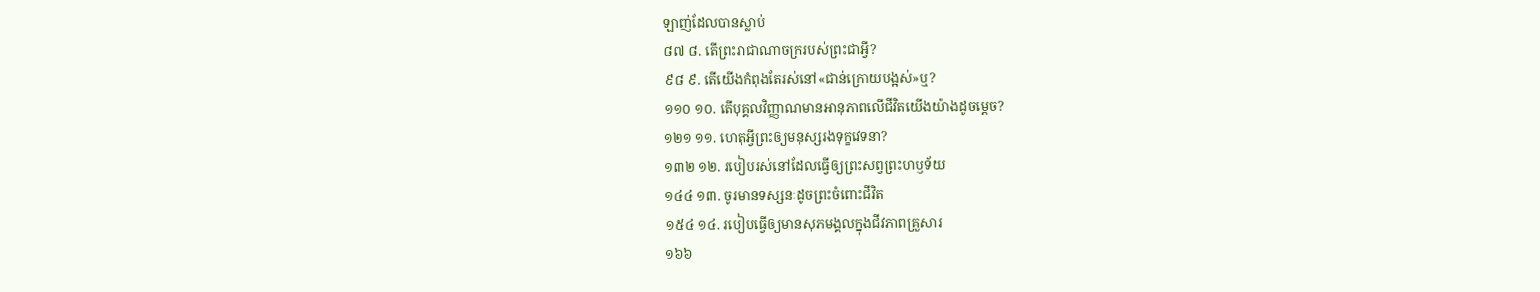ឡាញ់ដែលបានស្លាប់
៨៧ ៨. តើព្រះរាជាណាចក្ររបស់ព្រះជាអ្វី?
៩៨ ៩. តើយើងកំពុងតែរស់នៅ«ជាន់ក្រោយបង្អស់»ឬ?
១១០ ១០. តើបុគ្គលវិញ្ញាណមានអានុភាពលើជីវិតយើងយ៉ាងដូចម្ដេច?
១២១ ១១. ហេតុអ្វីព្រះឲ្យមនុស្សរងទុក្ខវេទនា?
១៣២ ១២. របៀបរស់នៅដែលធ្វើឲ្យព្រះសព្វព្រះហឫទ័យ
១៤៤ ១៣. ចូរមានទស្សនៈដូចព្រះចំពោះជីវិត
១៥៤ ១៤. របៀបធ្វើឲ្យមានសុភមង្គលក្នុងជីវភាពគ្រួសារ
១៦៦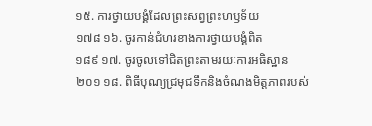១៥. ការថ្វាយបង្គំដែលព្រះសព្វព្រះហឫទ័យ
១៧៨ ១៦. ចូរកាន់ជំហរខាងការថ្វាយបង្គំពិត
១៨៩ ១៧. ចូរចូលទៅជិតព្រះតាមរយៈការអធិស្ឋាន
២០១ ១៨. ពិធីបុណ្យជ្រមុជទឹកនិងចំណងមិត្តភាពរបស់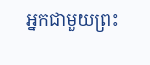អ្នកជាមួយព្រះ